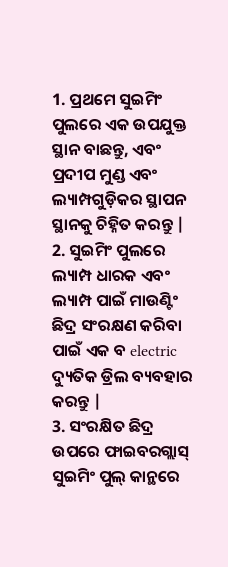1. ପ୍ରଥମେ ସୁଇମିଂ ପୁଲରେ ଏକ ଉପଯୁକ୍ତ ସ୍ଥାନ ବାଛନ୍ତୁ, ଏବଂ ପ୍ରଦୀପ ମୁଣ୍ଡ ଏବଂ ଲ୍ୟାମ୍ପଗୁଡ଼ିକର ସ୍ଥାପନ ସ୍ଥାନକୁ ଚିହ୍ନିତ କରନ୍ତୁ |
2. ସୁଇମିଂ ପୁଲରେ ଲ୍ୟାମ୍ପ ଧାରକ ଏବଂ ଲ୍ୟାମ୍ପ ପାଇଁ ମାଉଣ୍ଟିଂ ଛିଦ୍ର ସଂରକ୍ଷଣ କରିବା ପାଇଁ ଏକ ବ electric ଦ୍ୟୁତିକ ଡ୍ରିଲ ବ୍ୟବହାର କରନ୍ତୁ |
3. ସଂରକ୍ଷିତ ଛିଦ୍ର ଉପରେ ଫାଇବରଗ୍ଲାସ୍ ସୁଇମିଂ ପୁଲ୍ କାନ୍ଥରେ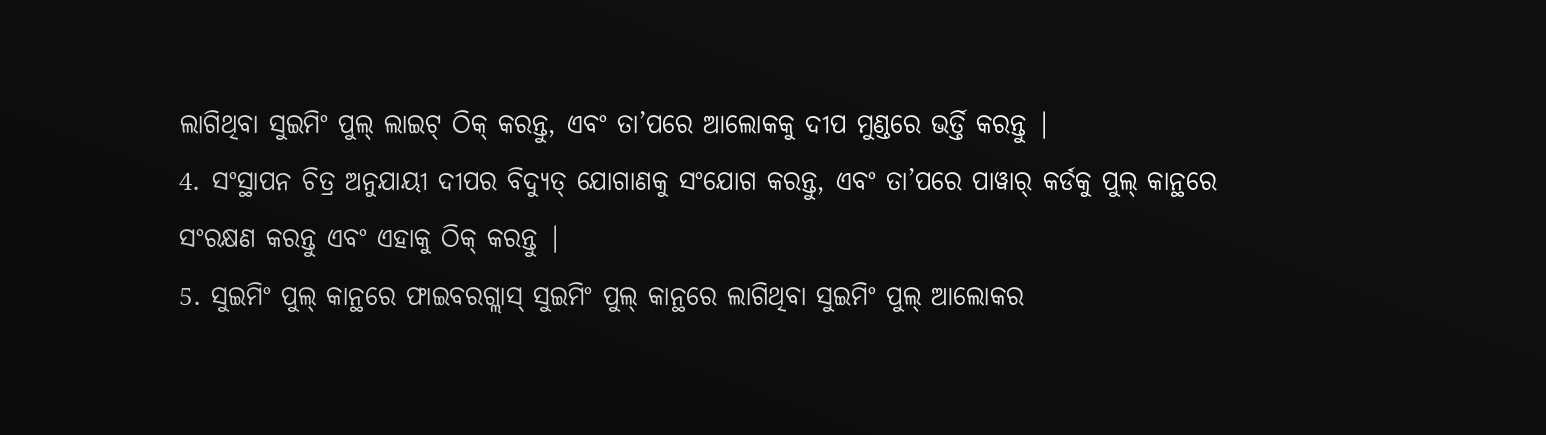ଲାଗିଥିବା ସୁଇମିଂ ପୁଲ୍ ଲାଇଟ୍ ଠିକ୍ କରନ୍ତୁ, ଏବଂ ତା’ପରେ ଆଲୋକକୁ ଦୀପ ମୁଣ୍ଡରେ ଭର୍ତ୍ତି କରନ୍ତୁ |
4. ସଂସ୍ଥାପନ ଚିତ୍ର ଅନୁଯାୟୀ ଦୀପର ବିଦ୍ୟୁତ୍ ଯୋଗାଣକୁ ସଂଯୋଗ କରନ୍ତୁ, ଏବଂ ତା’ପରେ ପାୱାର୍ କର୍ଡକୁ ପୁଲ୍ କାନ୍ଥରେ ସଂରକ୍ଷଣ କରନ୍ତୁ ଏବଂ ଏହାକୁ ଠିକ୍ କରନ୍ତୁ |
5. ସୁଇମିଂ ପୁଲ୍ କାନ୍ଥରେ ଫାଇବରଗ୍ଲାସ୍ ସୁଇମିଂ ପୁଲ୍ କାନ୍ଥରେ ଲାଗିଥିବା ସୁଇମିଂ ପୁଲ୍ ଆଲୋକର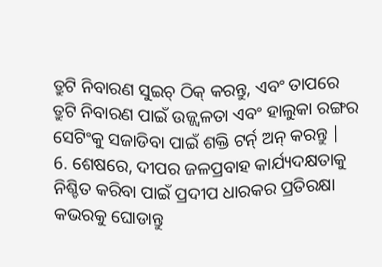ତ୍ରୁଟି ନିବାରଣ ସୁଇଚ୍ ଠିକ୍ କରନ୍ତୁ, ଏବଂ ତାପରେ ତ୍ରୁଟି ନିବାରଣ ପାଇଁ ଉଜ୍ଜ୍ୱଳତା ଏବଂ ହାଲୁକା ରଙ୍ଗର ସେଟିଂକୁ ସଜାଡିବା ପାଇଁ ଶକ୍ତି ଟର୍ନ୍ ଅନ୍ କରନ୍ତୁ |
6. ଶେଷରେ, ଦୀପର ଜଳପ୍ରବାହ କାର୍ଯ୍ୟଦକ୍ଷତାକୁ ନିଶ୍ଚିତ କରିବା ପାଇଁ ପ୍ରଦୀପ ଧାରକର ପ୍ରତିରକ୍ଷା କଭରକୁ ଘୋଡାନ୍ତୁ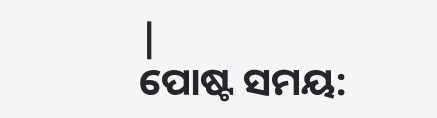|
ପୋଷ୍ଟ ସମୟ: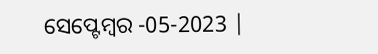ସେପ୍ଟେମ୍ବର -05-2023 |